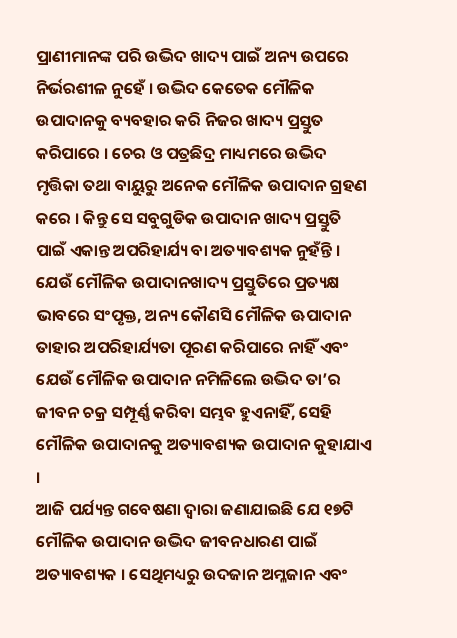ପ୍ରାଣୀମାନଙ୍କ ପରି ଉଦ୍ଭିଦ ଖାଦ୍ୟ ପାଇଁ ଅନ୍ୟ ଉପରେ ନିର୍ଭରଶୀଳ ନୁହେଁ । ଉଦ୍ଭିଦ କେତେକ ମୌଳିକ ଉପାଦାନକୁ ବ୍ୟବହାର କରି ନିଜର ଖାଦ୍ୟ ପ୍ରସ୍ତୁତ କରିପାରେ । ଚେର ଓ ପତ୍ରଛିଦ୍ର ମାଧ୍ୟମରେ ଉଦ୍ଭିଦ ମୃତ୍ତିକା ତଥା ବାୟୁରୁ ଅନେକ ମୌଳିକ ଉପାଦାନ ଗ୍ରହଣ କରେ । କିନ୍ତୁ ସେ ସବୁଗୁଡିକ ଉପାଦାନ ଖାଦ୍ୟ ପ୍ରସ୍ତୁତି ପାଇଁ ଏକାନ୍ତ ଅପରିହାର୍ଯ୍ୟ ବା ଅତ୍ୟାବଶ୍ୟକ ନୁହଁନ୍ତି ।
ଯେଉଁ ମୌଳିକ ଉପାଦାନଖାଦ୍ୟ ପ୍ରସ୍ତୁତିରେ ପ୍ରତ୍ୟକ୍ଷ ଭାବରେ ସଂପୃକ୍ତ, ଅନ୍ୟ କୌଣସି ମୌଳିକ ଊପାଦାନ ତାହାର ଅପରିହାର୍ଯ୍ୟତା ପୂରଣ କରିପାରେ ନାହିଁ ଏବଂ ଯେଉଁ ମୌଳିକ ଉପାଦାନ ନମିଳିଲେ ଉଦ୍ଭିଦ ତା’ର ଜୀବନ ଚକ୍ର ସମ୍ପୂର୍ଣ୍ଣ କରିବା ସମ୍ଭବ ହୁଏନାହିଁ, ସେହି ମୌଳିକ ଉପାଦାନକୁ ଅତ୍ୟାବଶ୍ୟକ ଉପାଦାନ କୁହାଯାଏ ।
ଆଜି ପର୍ଯ୍ୟନ୍ତ ଗବେଷଣା ଦ୍ଵାରା ଜଣାଯାଇଛି ଯେ ୧୭ଟି ମୌଳିକ ଉପାଦାନ ଉଦ୍ଭିଦ ଜୀବନଧାରଣ ପାଇଁ ଅତ୍ୟାବଶ୍ୟକ । ସେଥିମଧ୍ୟରୁ ଉଦଜାନ ଅମ୍ଳଜାନ ଏବଂ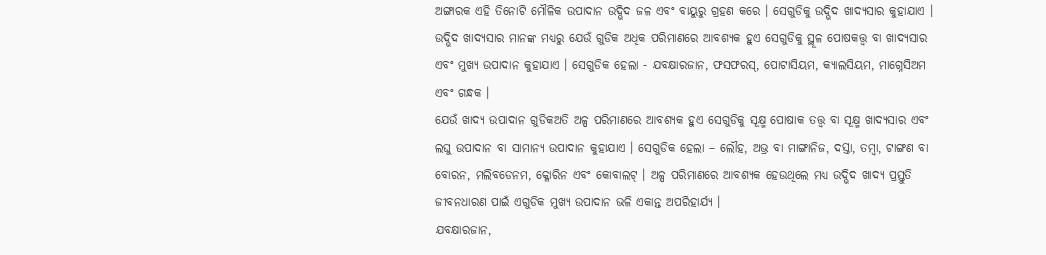ଅଙ୍ଗାରକ ଏହି ତିନୋଟି ମୌଳିକ ଉପାଦାନ ଉଦ୍ଭିଦ ଜଳ ଏବଂ ବାୟୁରୁ ଗ୍ରହଣ କରେ । ସେଗୁଡିକୁ ଉଦ୍ଭିଦ ଖାଦ୍ୟସାର କୁହାଯାଏ ।
ଉଦ୍ଭିଦ ଖାଦ୍ୟସାର ମାନଙ୍କ ମଧ୍ୟରୁ ଯେଉଁ ଗୁଡିକ ଅଧିକ ପରିମାଣରେ ଆବଶ୍ୟକ ହୁଏ ସେଗୁଡିକୁ ସ୍ଥୂଳ ପୋଷକତ୍ତ୍ଵ ବା ଖାଦ୍ୟସାର ଏବଂ ମୁଖ୍ୟ ଉପାଦାନ କୁହାଯାଏ । ସେଗୁଡିକ ହେଲା - ଯବକ୍ଷାରଜାନ, ଫସଫରସ୍, ପୋଟାସିୟମ, କ୍ୟାଲସିୟମ, ମାଗ୍ନେସିଅମ ଏବଂ ଗନ୍ଧକ ।
ଯେଉଁ ଖାଦ୍ୟ ଉପାଦାନ ଗୁଡିକଅତି ଅଳ୍ପ ପରିମାଣରେ ଆବଶ୍ୟକ ହୁଏ ସେଗୁଡିକୁ ସୂକ୍ଷ୍ମ ପୋଷାକ ତତ୍ତ୍ଵ ବା ସୂକ୍ଷ୍ମ ଖାଦ୍ୟସାର ଏବଂ ଲଘୁ ଉପାଦାନ ବା ସାମାନ୍ୟ ଉପାଦାନ କୁହାଯାଏ । ସେଗୁଡିକ ହେଲା – ଲୌହ, ଅଭ୍ର ବା ମାଙ୍ଗାନିଜ, ଦସ୍ତା, ତମ୍ବା, ଟାଙ୍ଗଣ ବା ବୋରନ, ମଲିବଡେନମ, କ୍ଳୋରିନ ଏବଂ କୋବାଲଟ୍ । ଅଳ୍ପ ପରିମାଣରେ ଆବଶ୍ୟକ ହେଉଥିଲେ ମଧ୍ୟ ଉଦ୍ଭିଦ ଖାଦ୍ୟ ପ୍ରସ୍ତୁତି ଜୀବନଧାରଣ ପାଇଁ ଏଗୁଡିକ ମୁଖ୍ୟ ଉପାଦାନ ଭଳି ଏକାନ୍ତ ଅପରିହାର୍ଯ୍ୟ ।
ଯବକ୍ଷାରଜାନ,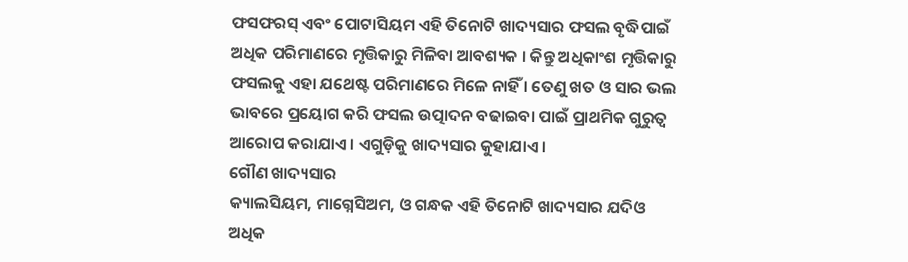ଫସଫରସ୍ ଏବଂ ପୋଟାସିୟମ ଏହି ତିନୋଟି ଖାଦ୍ୟସାର ଫସଲ ବୃଦ୍ଧିପାଇଁ ଅଧିକ ପରିମାଣରେ ମୃତ୍ତିକାରୁ ମିଳିବା ଆବଶ୍ୟକ । କିନ୍ତୁ ଅଧିକାଂଶ ମୃତ୍ତିକାରୁ ଫସଲକୁ ଏହା ଯଥେଷ୍ଟ ପରିମାଣରେ ମିଳେ ନାହିଁ । ତେଣୁ ଖତ ଓ ସାର ଭଲ ଭାବରେ ପ୍ରୟୋଗ କରି ଫସଲ ଉତ୍ପାଦନ ବଢାଇବା ପାଇଁ ପ୍ରାଥମିକ ଗୁରୁତ୍ଵ ଆରୋପ କରାଯାଏ । ଏଗୁଡ଼ିକୁ ଖାଦ୍ୟସାର କୁହାଯାଏ ।
ଗୌଣ ଖାଦ୍ୟସାର
କ୍ୟାଲସିୟମ, ମାଗ୍ନେସିଅମ, ଓ ଗନ୍ଧକ ଏହି ତିନୋଟି ଖାଦ୍ୟସାର ଯଦିଓ ଅଧିକ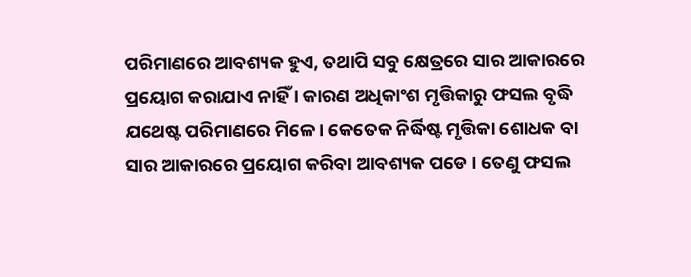ପରିମାଣରେ ଆବଶ୍ୟକ ହୁଏ, ତଥାପି ସବୁ କ୍ଷେତ୍ରରେ ସାର ଆକାରରେ ପ୍ରୟୋଗ କରାଯାଏ ନାହିଁ । କାରଣ ଅଧିକାଂଶ ମୃତ୍ତିକାରୁ ଫସଲ ବୃଦ୍ଧି ଯଥେଷ୍ଟ ପରିମାଣରେ ମିଳେ। କେତେକ ନିର୍ଦ୍ଧିଷ୍ଟ ମୃତ୍ତିକା ଶୋଧକ ବା ସାର ଆକାରରେ ପ୍ରୟୋଗ କରିବା ଆବଶ୍ୟକ ପଡେ । ତେଣୁ ଫସଲ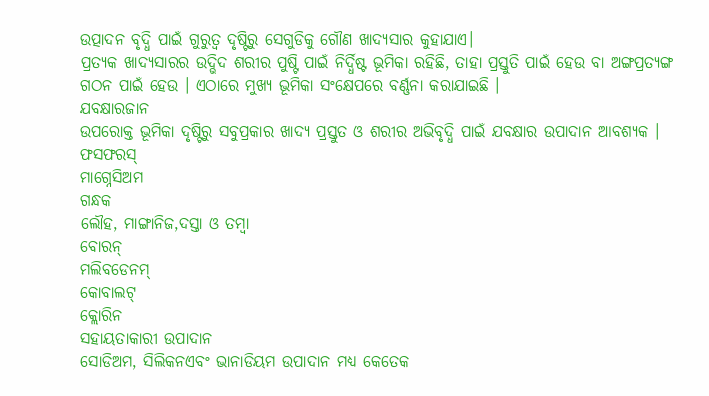ଉତ୍ପାଦନ ବୃଦ୍ଧି ପାଇଁ ଗୁରୁତ୍ଵ ଦୃଷ୍ଟିରୁ ସେଗୁଡିକୁ ଗୌଣ ଖାଦ୍ୟସାର କୁହାଯାଏ।
ପ୍ରତ୍ୟକ ଖାଦ୍ୟସାରର ଉଦ୍ଭିଦ ଶରୀର ପୁଷ୍ଟି ପାଇଁ ନିର୍ଦ୍ଧିଷ୍ଟ ଭୂମିକା ରହିଛି, ତାହା ପ୍ରସ୍ତୁତି ପାଇଁ ହେଉ ବା ଅଙ୍ଗପ୍ରତ୍ୟଙ୍ଗ ଗଠନ ପାଇଁ ହେଉ । ଏଠାରେ ମୁଖ୍ୟ ଭୂମିକା ସଂକ୍ଷେପରେ ବର୍ଣ୍ଣନା କରାଯାଇଛି ।
ଯବକ୍ଷାରଜାନ
ଉପରୋକ୍ତ ଭୂମିକା ଦୃଷ୍ଟିରୁ ସବୁପ୍ରକାର ଖାଦ୍ୟ ପ୍ରସ୍ତୁତ ଓ ଶରୀର ଅଭିବୃଦ୍ଧି ପାଇଁ ଯବକ୍ଷାର ଉପାଦାନ ଆବଶ୍ୟକ ।
ଫସଫରସ୍
ମାଗ୍ନେସିଅମ
ଗନ୍ଧକ
ଲୌହ, ମାଙ୍ଗାନିଜ,ଦସ୍ତା ଓ ତମ୍ବା
ବୋରନ୍
ମଲିବଡେନମ୍
କୋବାଲଟ୍
କ୍ଲୋରିନ
ସହାୟତାକାରୀ ଉପାଦାନ
ସୋଡିଅମ, ସିଲିକନଏବଂ ଭାନାଡିୟମ ଉପାଦାନ ମଧ୍ୟ କେତେକ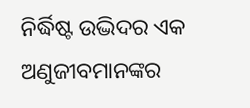ନିର୍ଦ୍ଧିଷ୍ଟ ଉଦ୍ଭିଦର ଏକ ଅଣୁଜୀବମାନଙ୍କର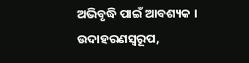ଅଭିବୃଦ୍ଧି ପାଇଁ ଆବଶ୍ୟକ । ଉଦାହରଣସ୍ୱରୂପ,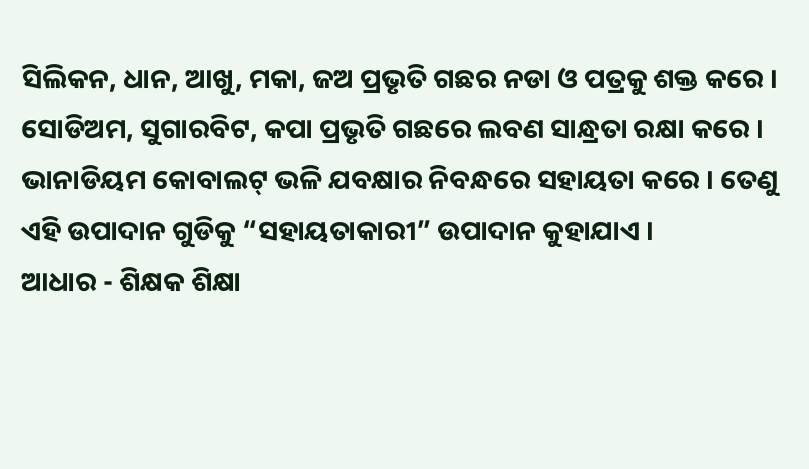ସିଲିକନ, ଧାନ, ଆଖୁ, ମକା, ଜଅ ପ୍ରଭୃତି ଗଛର ନଡା ଓ ପତ୍ରକୁ ଶକ୍ତ କରେ । ସୋଡିଅମ, ସୁଗାରବିଟ, କପା ପ୍ରଭୃତି ଗଛରେ ଲବଣ ସାନ୍ଧ୍ରତା ରକ୍ଷା କରେ । ଭାନାଡିୟମ କୋବାଲଟ୍ ଭଳି ଯବକ୍ଷାର ନିବନ୍ଧରେ ସହାୟତା କରେ । ତେଣୁ ଏହି ଉପାଦାନ ଗୁଡିକୁ “ସହାୟତାକାରୀ” ଉପାଦାନ କୁହାଯାଏ ।
ଆଧାର - ଶିକ୍ଷକ ଶିକ୍ଷା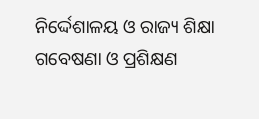ନିର୍ଦ୍ଦେଶାଳୟ ଓ ରାଜ୍ୟ ଶିକ୍ଷା ଗବେଷଣା ଓ ପ୍ରଶିକ୍ଷଣ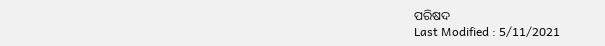ପରିଷଦ
Last Modified : 5/11/2021